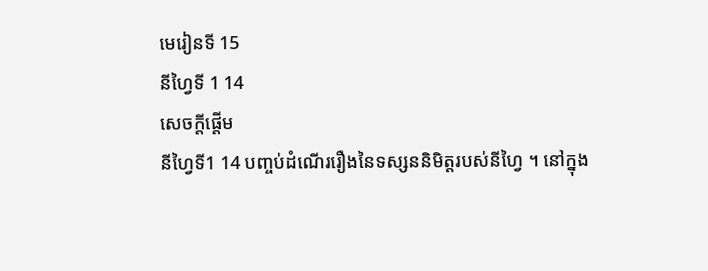មេរៀនទី 15
នីហ្វៃទី 1 14
សេចក្តីផ្ដើម
នីហ្វៃទី1 14 បញ្ចប់ដំណើររឿងនៃទស្សននិមិត្តរបស់នីហ្វៃ ។ នៅក្នុង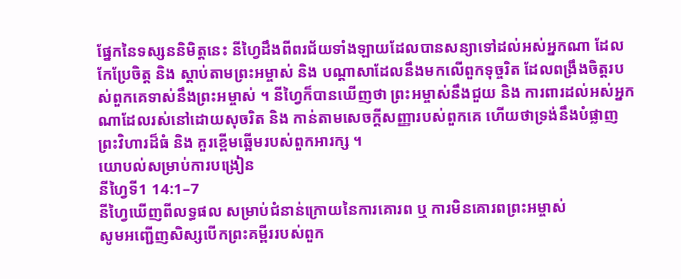ផ្នែកនៃទស្សននិមិត្តនេះ នីហ្វៃដឹងពីពរជ័យទាំងឡាយដែលបានសន្យាទៅដល់អស់អ្នកណា ដែលកែប្រែចិត្ត និង ស្ដាប់តាមព្រះអម្ចាស់ និង បណ្ដាសាដែលនឹងមកលើពួកទុច្ចរិត ដែលពង្រឹងចិត្តរបស់ពួកគេទាស់នឹងព្រះអម្ចាស់ ។ នីហ្វៃក៏បានឃើញថា ព្រះអម្ចាស់នឹងជួយ និង ការពារដល់អស់អ្នកណាដែលរស់នៅដោយសុចរិត និង កាន់តាមសេចក្ដីសញ្ញារបស់ពួកគេ ហើយថាទ្រង់នឹងបំផ្លាញព្រះវិហារដ៏ធំ និង គួរខ្ពើមឆ្អើមរបស់ពួកអារក្ស ។
យោបល់សម្រាប់ការបង្រៀន
នីហ្វៃទី1 14:1–7
នីហ្វៃឃើញពីលទ្ធផល សម្រាប់ជំនាន់ក្រោយនៃការគោរព ឬ ការមិនគោរពព្រះអម្ចាស់
សូមអញ្ជើញសិស្សបើកព្រះគម្ពីររបស់ពួក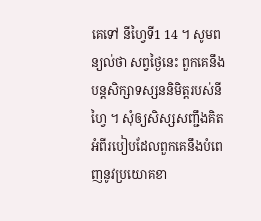គេទៅ នីហ្វៃទី1 14 ។ សូមពន្យល់ថា សព្វថ្ងៃនេះ ពួកគេនឹងបន្ដសិក្សាទស្សននិមិត្តរបស់នីហ្វៃ ។ សុំឲ្យសិស្សសញ្ជឹងគិតអំពីរបៀបដែលពួកគេនឹងបំពេញនូវប្រយោគខា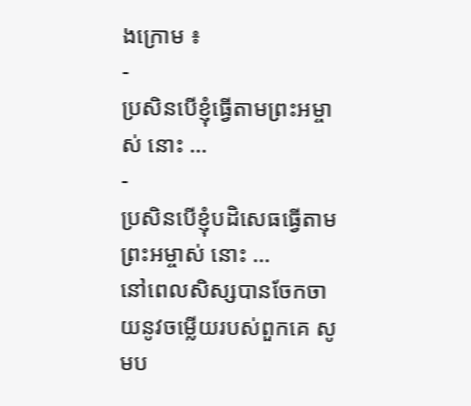ងក្រោម ៖
-
ប្រសិនបើខ្ញុំធ្វើតាមព្រះអម្ចាស់ នោះ …
-
ប្រសិនបើខ្ញុំបដិសេធធ្វើតាមព្រះអម្ចាស់ នោះ …
នៅពេលសិស្សបានចែកចាយនូវចម្លើយរបស់ពួកគេ សូមប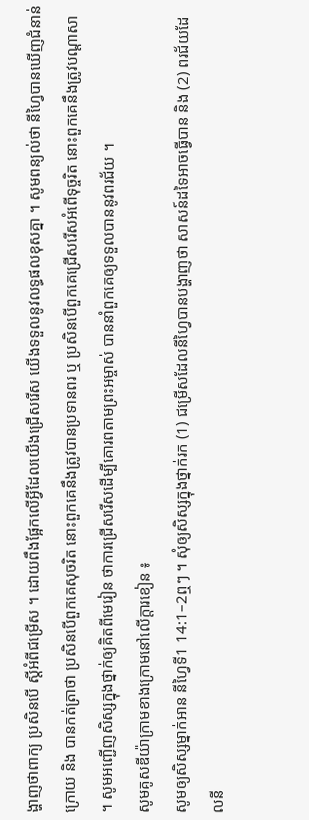ង្ហាញថាពាក្យ ប្រសិនបើ ស្តីអំពីជម្រើស ។ ដោយពឹងផ្អែកលើអ្វីដែលយើងជ្រើសរើស យើងទទួលនូវលទ្ធផលខុសគ្នា ។ សូមពន្យល់ថា នីហ្វៃបានឃើញជំនាន់ក្រោយ និង បានកត់ត្រាថា ប្រសិនបើពួកគេសុចរិត នោះពួកគេនឹងត្រូវបានប្រទានពរ ឬ ប្រសិនបើពួកគេជ្រើសរើសអំពើទុច្ចរិត នោះពួកគេនឹងត្រូវបណ្ដាសា ។ សូមអញ្ជើញសិស្សក្នុងថ្នាក់ឲ្យគិតពីមេរៀន ថាការជ្រើសរើសដើម្បីគោរពតាមព្រះអម្ចាស់ បាននាំពួកគេឲ្យទទួលបាននូវពរជ័យ ។
សូមគូសឌីយ៉ាក្រាមខាងក្រោមនៅលើក្ដារខៀន ៖
សូមឲ្យសិស្សម្នាក់អាន នីហ្វៃទី1 14:1–2ឮៗ ។ សុំឲ្យសិស្សក្នុងថ្នាក់រក (1) ជម្រើសដែលនីហ្វៃបានបង្ហាញថា សាសន៍ដទៃអាចធ្វើបាន និង (2) ពរជ័យដែលនី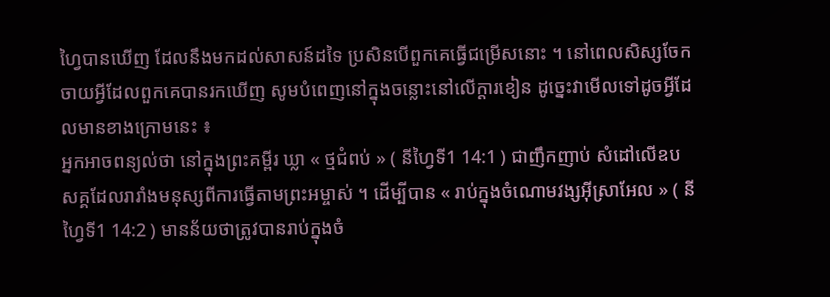ហ្វៃបានឃើញ ដែលនឹងមកដល់សាសន៍ដទៃ ប្រសិនបើពួកគេធ្វើជម្រើសនោះ ។ នៅពេលសិស្សចែកចាយអ្វីដែលពួកគេបានរកឃើញ សូមបំពេញនៅក្នុងចន្លោះនៅលើក្ដារខៀន ដូច្នេះវាមើលទៅដូចអ្វីដែលមានខាងក្រោមនេះ ៖
អ្នកអាចពន្យល់ថា នៅក្នុងព្រះគម្ពីរ ឃ្លា « ថ្មជំពប់ » ( នីហ្វៃទី1 14:1 ) ជាញឹកញាប់ សំដៅលើឧបសគ្គដែលរារាំងមនុស្សពីការធ្វើតាមព្រះអម្ចាស់ ។ ដើម្បីបាន « រាប់ក្នុងចំណោមវង្សអ៊ីស្រាអែល » ( នីហ្វៃទី1 14:2 ) មានន័យថាត្រូវបានរាប់ក្នុងចំ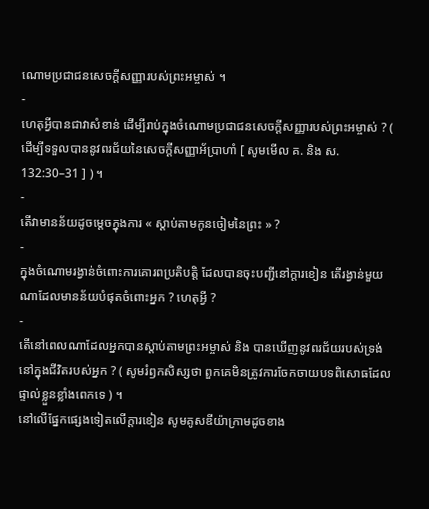ណោមប្រជាជនសេចក្ដីសញ្ញារបស់ព្រះអម្ចាស់ ។
-
ហេតុអ្វីបានជាវាសំខាន់ ដើម្បីរាប់ក្នុងចំណោមប្រជាជនសេចក្ដីសញ្ញារបស់ព្រះអម្ចាស់ ? ( ដើម្បីទទួលបាននូវពរជ័យនៃសេចក្ដីសញ្ញាអ័ប្រាហាំ [ សូមមើល គ. និង ស. 132:30–31 ] ) ។
-
តើវាមានន័យដូចម្ដេចក្នុងការ « ស្ដាប់តាមកូនចៀមនៃព្រះ » ?
-
ក្នុងចំណោមរង្វាន់ចំពោះការគោរពប្រតិបត្តិ ដែលបានចុះបញ្ជីនៅក្ដារខៀន តើរង្វាន់មួយណាដែលមានន័យបំផុតចំពោះអ្នក ? ហេតុអ្វី ?
-
តើនៅពេលណាដែលអ្នកបានស្ដាប់តាមព្រះអម្ចាស់ និង បានឃើញនូវពរជ័យរបស់ទ្រង់នៅក្នុងជីវិតរបស់អ្នក ? ( សូមរំឭកសិស្សថា ពួកគេមិនត្រូវការចែកចាយបទពិសោធដែលផ្ទាល់ខ្លួនខ្លាំងពេកទេ ) ។
នៅលើផ្នែកផ្សេងទៀតលើក្ដារខៀន សូមគូសឌីយ៉ាក្រាមដូចខាង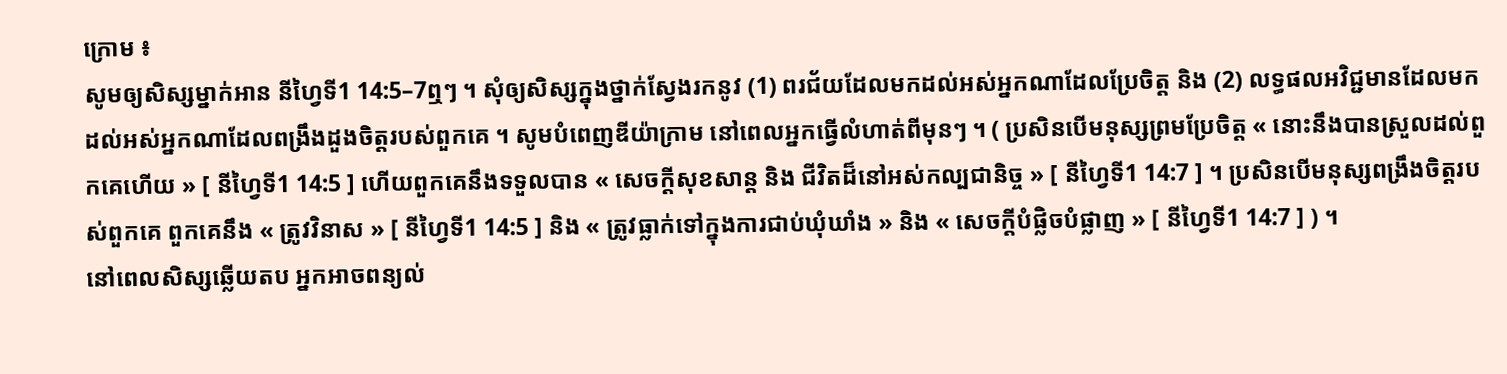ក្រោម ៖
សូមឲ្យសិស្សម្នាក់អាន នីហ្វៃទី1 14:5–7ឮៗ ។ សុំឲ្យសិស្សក្នុងថ្នាក់ស្វែងរកនូវ (1) ពរជ័យដែលមកដល់អស់អ្នកណាដែលប្រែចិត្ត និង (2) លទ្ធផលអវិជ្ជមានដែលមកដល់អស់អ្នកណាដែលពង្រឹងដួងចិត្តរបស់ពួកគេ ។ សូមបំពេញឌីយ៉ាក្រាម នៅពេលអ្នកធ្វើលំហាត់ពីមុនៗ ។ ( ប្រសិនបើមនុស្សព្រមប្រែចិត្ត « នោះនឹងបានស្រួលដល់ពួកគេហើយ » [ នីហ្វៃទី1 14:5 ] ហើយពួកគេនឹងទទួលបាន « សេចក្ដីសុខសាន្ដ និង ជីវិតដ៏នៅអស់កល្បជានិច្ច » [ នីហ្វៃទី1 14:7 ] ។ ប្រសិនបើមនុស្សពង្រឹងចិត្តរបស់ពួកគេ ពួកគេនឹង « ត្រូវវិនាស » [ នីហ្វៃទី1 14:5 ] និង « ត្រូវធ្លាក់ទៅក្នុងការជាប់ឃុំឃាំង » និង « សេចក្ដីបំផ្លិចបំផ្លាញ » [ នីហ្វៃទី1 14:7 ] ) ។
នៅពេលសិស្សឆ្លើយតប អ្នកអាចពន្យល់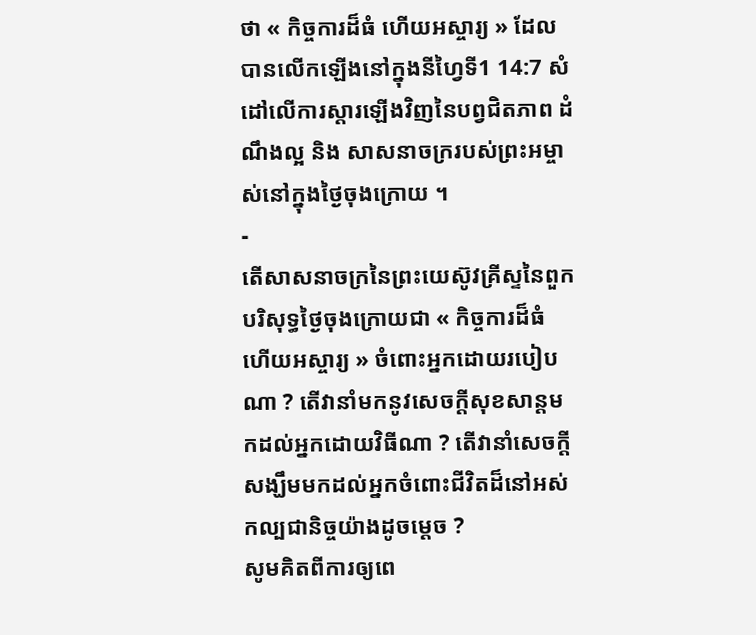ថា « កិច្ចការដ៏ធំ ហើយអស្ចារ្យ » ដែលបានលើកឡើងនៅក្នុងនីហ្វៃទី1 14:7 សំដៅលើការស្ដារឡើងវិញនៃបព្វជិតភាព ដំណឹងល្អ និង សាសនាចក្ររបស់ព្រះអម្ចាស់នៅក្នុងថ្ងៃចុងក្រោយ ។
-
តើសាសនាចក្រនៃព្រះយេស៊ូវគ្រីស្ទនៃពួកបរិសុទ្ធថ្ងៃចុងក្រោយជា « កិច្ចការដ៏ធំ ហើយអស្ចារ្យ » ចំពោះអ្នកដោយរបៀបណា ? តើវានាំមកនូវសេចក្ដីសុខសាន្ដមកដល់អ្នកដោយវិធីណា ? តើវានាំសេចក្ដីសង្ឃឹមមកដល់អ្នកចំពោះជីវិតដ៏នៅអស់កល្បជានិច្ចយ៉ាងដូចម្ដេច ?
សូមគិតពីការឲ្យពេ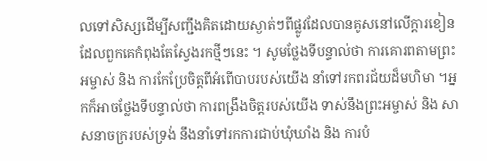លទៅសិស្សដើម្បីសញ្ជឹងគិតដោយស្ងាត់ៗពីផ្លូវដែលបានគូសនៅលើក្ដារខៀនដែលពួកគេកំពុងតែស្វែងរកថ្មីៗនេះ ។ សូមថ្លែងទីបន្ទាល់ថា ការគោរពតាមព្រះអម្ចាស់ និង ការកែប្រែចិត្តពីអំពើបាបរបស់យើង នាំទៅរកពរជ័យដ៏មហិមា ។អ្នកក៏អាចថ្លែងទីបន្ទាល់ថា ការពង្រឹងចិត្តរបស់យើង ទាស់នឹងព្រះអម្ចាស់ និង សាសនាចក្ររបស់ទ្រង់ នឹងនាំទៅរកការជាប់ឃុំឃាំង និង ការបំ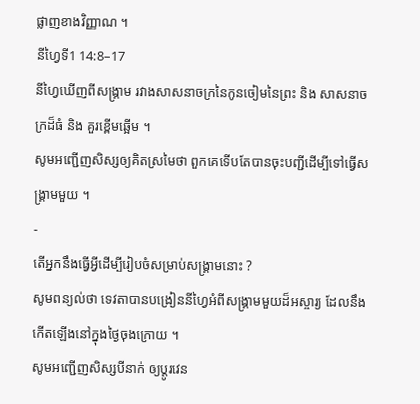ផ្លាញខាងវិញ្ញាណ ។
នីហ្វៃទី1 14:8–17
នីហ្វៃឃើញពីសង្គ្រាម រវាងសាសនាចក្រនៃកូនចៀមនៃព្រះ និង សាសនាចក្រដ៏ធំ និង គួរខ្ពើមឆ្អើម ។
សូមអញ្ជើញសិស្សឲ្យគិតស្រមៃថា ពួកគេទើបតែបានចុះបញ្ជីដើម្បីទៅធ្វើសង្គ្រាមមួយ ។
-
តើអ្នកនឹងធ្វើអ្វីដើម្បីរៀបចំសម្រាប់សង្គ្រាមនោះ ?
សូមពន្យល់ថា ទេវតាបានបង្រៀននីហ្វៃអំពីសង្គ្រាមមួយដ៏អស្ចារ្យ ដែលនឹងកើតឡើងនៅក្នុងថ្ងៃចុងក្រោយ ។
សូមអញ្ជើញសិស្សបីនាក់ ឲ្យប្ដូរវេន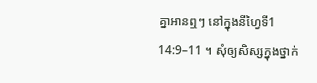គ្នាអានឮៗ នៅក្នុងនីហ្វៃទី1 14:9–11 ។ សុំឲ្យសិស្សក្នុងថ្នាក់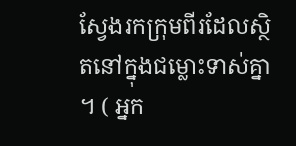ស្វែងរកក្រុមពីរដែលស្ថិតនៅក្នុងជម្លោះទាស់គ្នា ។ ( អ្នក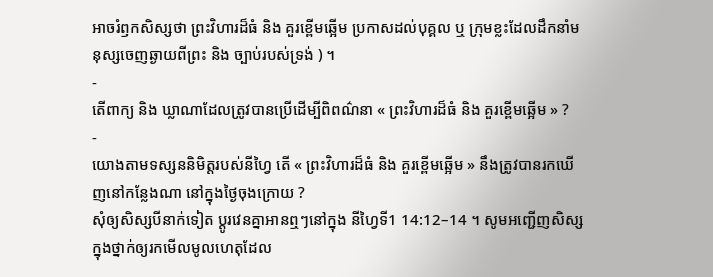អាចរំឭកសិស្សថា ព្រះវិហារដ៏ធំ និង គួរខ្ពើមឆ្អើម ប្រកាសដល់បុគ្គល ឬ ក្រុមខ្លះដែលដឹកនាំមនុស្សចេញឆ្ងាយពីព្រះ និង ច្បាប់របស់ទ្រង់ ) ។
-
តើពាក្យ និង ឃ្លាណាដែលត្រូវបានប្រើដើម្បីពិពណ៌នា « ព្រះវិហារដ៏ធំ និង គួរខ្ពើមឆ្អើម » ?
-
យោងតាមទស្សននិមិត្តរបស់នីហ្វៃ តើ « ព្រះវិហារដ៏ធំ និង គួរខ្ពើមឆ្អើម » នឹងត្រូវបានរកឃើញនៅកន្លែងណា នៅក្នុងថ្ងៃចុងក្រោយ ?
សុំឲ្យសិស្សបីនាក់ទៀត ប្ដូរវេនគ្នាអានឮៗនៅក្នុង នីហ្វៃទី1 14:12–14 ។ សូមអញ្ជើញសិស្សក្នុងថ្នាក់ឲ្យរកមើលមូលហេតុដែល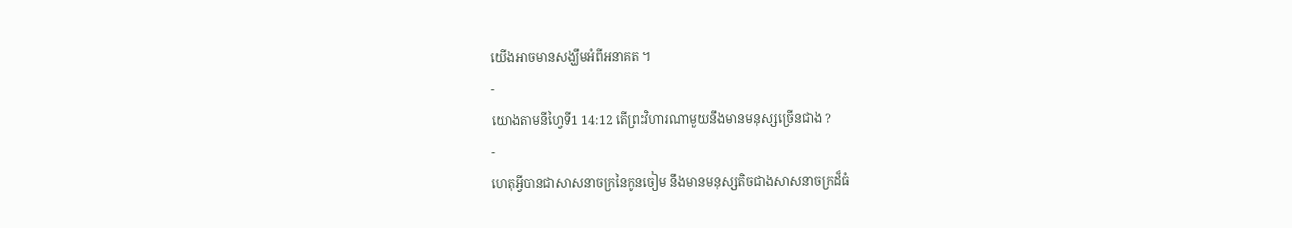យើងអាចមានសង្ឃឹមអំពីអនាគត ។
-
យោងតាមនីហ្វៃទី1 14:12 តើព្រះវិហារណាមួយនឹងមានមនុស្សច្រើនជាង ?
-
ហេតុអ្វីបានជាសាសនាចក្រនៃកូនចៀម នឹងមានមនុស្សតិចជាងសាសនាចក្រដ៏ធំ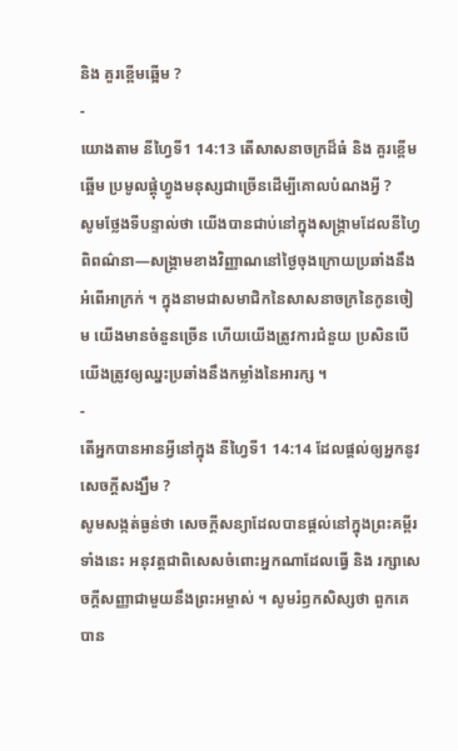និង គួរខ្ពើមឆ្អើម ?
-
យោងតាម នីហ្វៃទី1 14:13 តើសាសនាចក្រដ៏ធំ និង គួរខ្ពើមឆ្អើម ប្រមូលផ្ដុំហ្វូងមនុស្សជាច្រើនដើម្បីគោលបំណងអ្វី ?
សូមថ្លែងទីបន្ទាល់ថា យើងបានជាប់នៅក្នុងសង្គ្រាមដែលនីហ្វៃពិពណ៌នា—សង្រ្គាមខាងវិញ្ញាណនៅថ្ងៃចុងក្រោយប្រឆាំងនឹងអំពើអាក្រក់ ។ ក្នុងនាមជាសមាជិកនៃសាសនាចក្រនៃកូនចៀម យើងមានចំនួនច្រើន ហើយយើងត្រូវការជំនួយ ប្រសិនបើយើងត្រូវឲ្យឈ្នះប្រឆាំងនឹងកម្លាំងនៃអារក្ស ។
-
តើអ្នកបានអានអ្វីនៅក្នុង នីហ្វៃទី1 14:14 ដែលផ្ដល់ឲ្យអ្នកនូវសេចក្ដីសង្ឃឹម ?
សូមសង្កត់ធ្ងន់ថា សេចក្ដីសន្យាដែលបានផ្ដល់នៅក្នុងព្រះគម្ពីរទាំងនេះ អនុវត្តជាពិសេសចំពោះអ្នកណាដែលធ្វើ និង រក្សាសេចក្ដីសញ្ញាជាមួយនឹងព្រះអម្ចាស់ ។ សូមរំឭកសិស្សថា ពួកគេបាន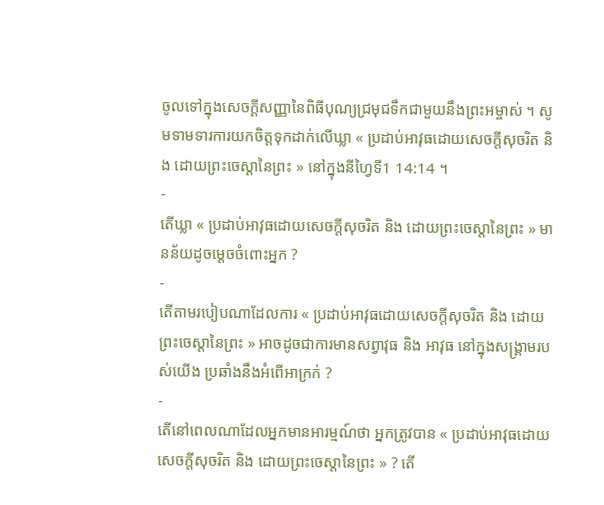ចូលទៅក្នុងសេចក្ដីសញ្ញានៃពិធីបុណ្យជ្រមុជទឹកជាមួយនឹងព្រះអម្ចាស់ ។ សូមទាមទារការយកចិត្តទុកដាក់លើឃ្លា « ប្រដាប់អាវុធដោយសេចក្ដីសុចរិត និង ដោយព្រះចេស្ដានៃព្រះ » នៅក្នុងនីហ្វៃទី1 14:14 ។
-
តើឃ្លា « ប្រដាប់អាវុធដោយសេចក្ដីសុចរិត និង ដោយព្រះចេស្ដានៃព្រះ » មានន័យដូចម្ដេចចំពោះអ្នក ?
-
តើតាមរបៀបណាដែលការ « ប្រដាប់អាវុធដោយសេចក្ដីសុចរិត និង ដោយព្រះចេស្ដានៃព្រះ » អាចដូចជាការមានសព្វាវុធ និង អាវុធ នៅក្នុងសង្គ្រាមរបស់យើង ប្រឆាំងនឹងអំពើអាក្រក់ ?
-
តើនៅពេលណាដែលអ្នកមានអារម្មណ៍ថា អ្នកត្រូវបាន « ប្រដាប់អាវុធដោយសេចក្ដីសុចរិត និង ដោយព្រះចេស្ដានៃព្រះ » ? តើ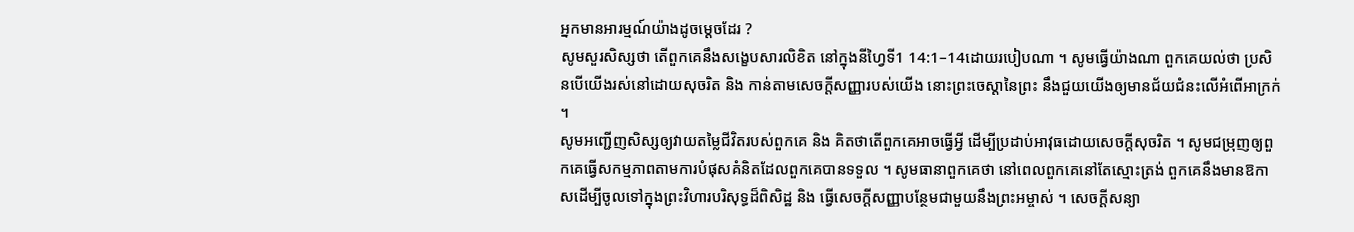អ្នកមានអារម្មណ៍យ៉ាងដូចម្ដេចដែរ ?
សូមសួរសិស្សថា តើពួកគេនឹងសង្ខេបសារលិខិត នៅក្នុងនីហ្វៃទី1 14:1–14ដោយរបៀបណា ។ សូមធ្វើយ៉ាងណា ពួកគេយល់ថា ប្រសិនបើយើងរស់នៅដោយសុចរិត និង កាន់តាមសេចក្ដីសញ្ញារបស់យើង នោះព្រះចេស្ដានៃព្រះ នឹងជួយយើងឲ្យមានជ័យជំនះលើអំពើអាក្រក់ ។
សូមអញ្ជើញសិស្សឲ្យវាយតម្លៃជីវិតរបស់ពួកគេ និង គិតថាតើពួកគេអាចធ្វើអ្វី ដើម្បីប្រដាប់អាវុធដោយសេចក្ដីសុចរិត ។ សូមជម្រុញឲ្យពួកគេធ្វើសកម្មភាពតាមការបំផុសគំនិតដែលពួកគេបានទទួល ។ សូមធានាពួកគេថា នៅពេលពួកគេនៅតែស្មោះត្រង់ ពួកគេនឹងមានឱកាសដើម្បីចូលទៅក្នុងព្រះវិហារបរិសុទ្ធដ៏ពិសិដ្ឋ និង ធ្វើសេចក្ដីសញ្ញាបន្ថែមជាមួយនឹងព្រះអម្ចាស់ ។ សេចក្ដីសន្យា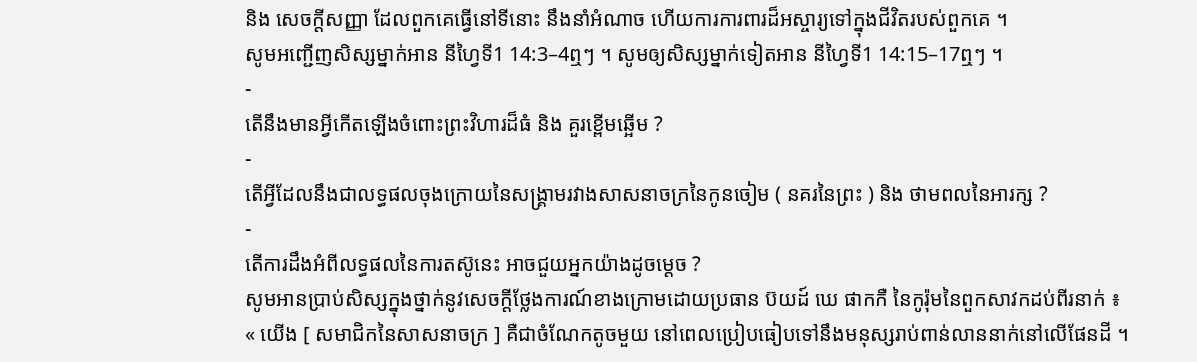និង សេចក្ដីសញ្ញា ដែលពួកគេធ្វើនៅទីនោះ នឹងនាំអំណាច ហើយការការពារដ៏អស្ចារ្យទៅក្នុងជីវិតរបស់ពួកគេ ។
សូមអញ្ជើញសិស្សម្នាក់អាន នីហ្វៃទី1 14:3–4ឮៗ ។ សូមឲ្យសិស្សម្នាក់ទៀតអាន នីហ្វៃទី1 14:15–17ឮៗ ។
-
តើនឹងមានអ្វីកើតឡើងចំពោះព្រះវិហារដ៏ធំ និង គួរខ្ពើមឆ្អើម ?
-
តើអ្វីដែលនឹងជាលទ្ធផលចុងក្រោយនៃសង្រ្គាមរវាងសាសនាចក្រនៃកូនចៀម ( នគរនៃព្រះ ) និង ថាមពលនៃអារក្ស ?
-
តើការដឹងអំពីលទ្ធផលនៃការតស៊ូនេះ អាចជួយអ្នកយ៉ាងដូចម្ដេច ?
សូមអានប្រាប់សិស្សក្នុងថ្នាក់នូវសេចក្ដីថ្លែងការណ៍ខាងក្រោមដោយប្រធាន ប៊យដ៍ ឃេ ផាកកឺ នៃកូរ៉ុមនៃពួកសាវកដប់ពីរនាក់ ៖
« យើង [ សមាជិកនៃសាសនាចក្រ ] គឺជាចំណែកតូចមួយ នៅពេលប្រៀបធៀបទៅនឹងមនុស្សរាប់ពាន់លាននាក់នៅលើផែនដី ។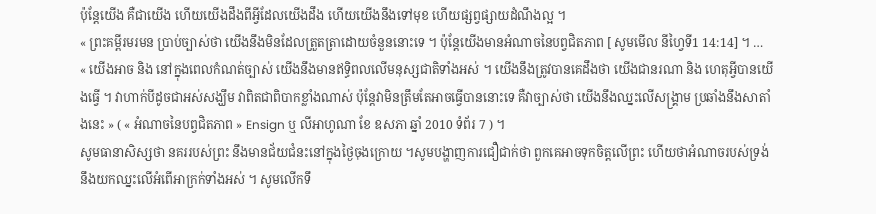ប៉ុន្ដែយើង គឺជាយើង ហើយយើងដឹងពីអ្វីដែលយើងដឹង ហើយយើងនឹងទៅមុខ ហើយផ្សព្វផ្សាយដំណឹងល្អ ។
« ព្រះគម្ពីរមរមន ប្រាប់ច្បាស់ថា យើងនឹងមិនដែលត្រួតត្រាដោយចំនួននោះទេ ។ ប៉ុន្ដែយើងមានអំណាចនៃបព្វជិតភាព [ សូមមើល នីហ្វៃទី1 14:14] ។ …
« យើងអាច និង នៅក្នុងពេលកំណត់ច្បាស់ យើងនឹងមានឥទ្ធិពលលើមនុស្សជាតិទាំងអស់ ។ យើងនឹងត្រូវបានគេដឹងថា យើងជានរណា និង ហេតុអ្វីបានយើងធ្វើ ។ វាហាក់បីដូចជាអស់សង្ឃឹម វាពិតជាពិបាកខ្លាំងណាស់ ប៉ុន្ដែវាមិនត្រឹមតែអាចធ្វើបាននោះទេ គឺវាច្បាស់ថា យើងនឹងឈ្នះលើសង្គ្រាម ប្រឆាំងនឹងសាតាំងនេះ » ( « អំណាចនៃបព្វជិតភាព » Ensign ឬ លីអាហូណា ខែ ឧសភា ឆ្នាំ 2010 ទំព័រ 7 ) ។
សូមធានាសិស្សថា នគររបស់ព្រះ នឹងមានជ័យជំនះនៅក្នុងថ្ងៃចុងក្រោយ ។សូមបង្ហាញការជឿជាក់ថា ពួកគេអាចទុកចិត្តលើព្រះ ហើយថាអំណាចរបស់ទ្រង់នឹងយកឈ្នះលើអំពើអាក្រក់ទាំងអស់ ។ សូមលើកទឹ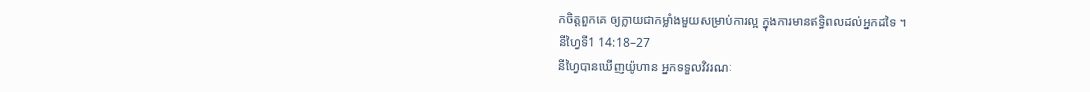កចិត្តពួកគេ ឲ្យក្លាយជាកម្លាំងមួយសម្រាប់ការល្អ ក្នុងការមានឥទ្ធិពលដល់អ្នកដទៃ ។
នីហ្វៃទី1 14:18–27
នីហ្វៃបានឃើញយ៉ូហាន អ្នកទទួលវិវរណៈ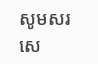សូមសរសេ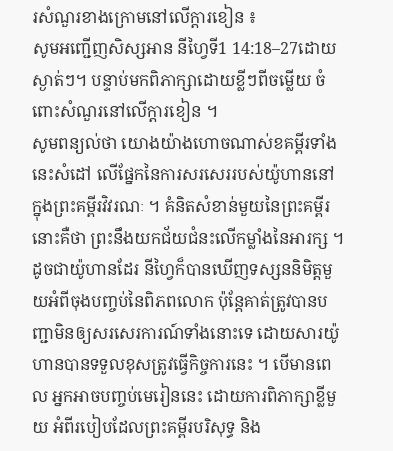រសំណួរខាងក្រោមនៅលើក្តារខៀន ៖
សូមអញ្ជើញសិស្សអាន នីហ្វៃទី1 14:18–27ដោយស្ងាត់ៗ។ បន្ទាប់មកពិភាក្សាដោយខ្លីៗពីចម្លើយ ចំពោះសំណួរនៅលើក្ដារខៀន ។
សូមពន្យល់ថា យោងយ៉ាងហោចណាស់ខគម្ពីរទាំងនេះសំដៅ លើផ្នែកនៃការសរសេររបស់យ៉ូហាននៅក្នុងព្រះគម្ពីរវិវរណៈ ។ គំនិតសំខាន់មួយនៃព្រះគម្ពីរនោះគឺថា ព្រះនឹងយកជ័យជំនះលើកម្លាំងនៃអារក្ស ។ ដូចជាយ៉ូហានដែរ នីហ្វៃក៏បានឃើញទស្សននិមិត្តមួយអំពីចុងបញ្ចប់នៃពិភពលោក ប៉ុន្ដែគាត់ត្រូវបានបញ្ជាមិនឲ្យសរសេរការណ៍ទាំងនោះទេ ដោយសារយ៉ូហានបានទទួលខុសត្រូវធ្វើកិច្ចការនេះ ។ បើមានពេល អ្នកអាចបញ្ចប់មេរៀននេះ ដោយការពិភាក្សាខ្លីមួយ អំពីរបៀបដែលព្រះគម្ពីរបរិសុទ្ធ និង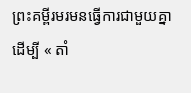ព្រះគម្ពីរមរមនធ្វើការជាមួយគ្នាដើម្បី « តាំ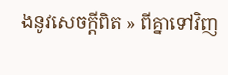ងនូវសេចក្ដីពិត » ពីគ្នាទៅវិញ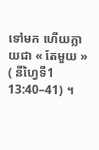ទៅមក ហើយក្លាយជា « តែមួយ » ( នីហ្វៃទី1 13:40–41) ។